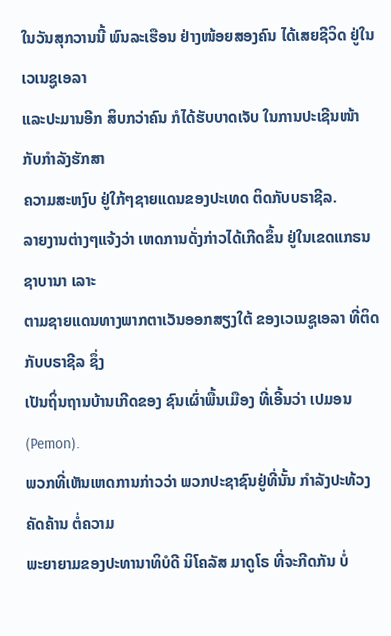ໃນວັນສຸກວານນີ້ ພົນລະເຮືອນ ຢ່າງໜ້ອຍສອງຄົນ ໄດ້ເສຍຊີວິດ ຢູ່ໃນ ເວເນຊູເອລາ
ແລະປະມານອີກ ສິບກວ່າຄົນ ກໍໄດ້ຮັບບາດເຈັບ ໃນການປະເຊີນໜ້າ ກັບກຳລັງຮັກສາ
ຄວາມສະຫງົບ ຢູ່ໃກ້ໆຊາຍແດນຂອງປະເທດ ຕິດກັບບຣາຊີລ.
ລາຍງານຕ່າງໆແຈ້ງວ່າ ເຫດການດັ່ງກ່າວໄດ້ເກີດຂຶ້ນ ຢູ່ໃນເຂດແກຣນ ຊາບານາ ເລາະ
ຕາມຊາຍແດນທາງພາກຕາເວັນອອກສຽງໃຕ້ ຂອງເວເນຊູເອລາ ທີ່ຕິດກັບບຣາຊີລ ຊຶ່ງ
ເປັນຖິ່ນຖານບ້ານເກີດຂອງ ຊົນເຜົ່າພື້ນເມືອງ ທີ່ເອີ້ນວ່າ ເປມອນ (Pemon).
ພວກທີ່ເຫັນເຫດການກ່າວວ່າ ພວກປະຊາຊົນຢູ່ທີ່ນັ້ນ ກຳລັງປະທ້ວງຄັດຄ້ານ ຕໍ່ຄວາມ
ພະຍາຍາມຂອງປະທານາທິບໍດີ ນິໂຄລັສ ມາດູໂຣ ທີ່ຈະກີດກັນ ບໍ່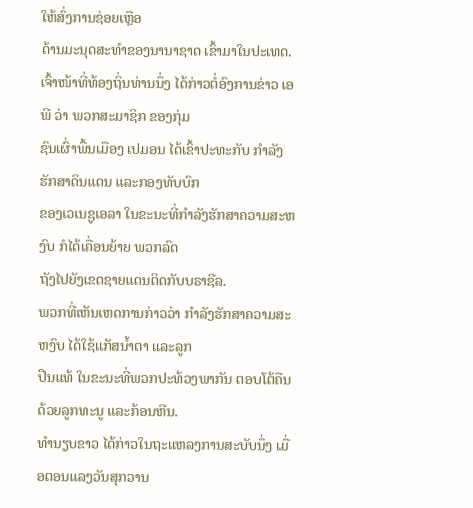ໃຫ້ສົ່ງການຊ່ອຍເຫຼືອ
ດ້ານມະນຸດສະທຳຂອງນານາຊາດ ເຂົ້າມາໃນປະເທດ.
ເຈົ້າໜ້າທີ່ທ້ອງຖິ່ນທ່ານນຶ່ງ ໄດ້ກ່າວຕໍ່ອົງການຂ່າວ ເອພີ ວ່າ ພວກສະມາຊິກ ຂອງກຸ່ມ
ຊົນເຜົ່າພື້ນເມືອງ ເປມອນ ໄດ້ເຂົ້າປະທະກັບ ກຳລັງຮັກສາດິນແດນ ແລະກອງທັບບົກ
ຂອງເວເນຊູເອລາ ໃນຂະນະທີ່ກຳລັງຮັກສາຄວາມສະຫງົບ ກໍໄດ້ເຄື່ອນຍ້າຍ ພວກລົດ
ຖັງໄປຍັງເຂດຊາຍແດນຕິດກັບບຣາຊີລ.
ພວກທີ່ເຫັນເຫດການກ່າວວ່າ ກຳລັງຮັກສາຄວາມສະຫງົບ ໄດ້ໃຊ້ແກັສນ້ຳຕາ ແລະລູກ
ປືນແທ້ ໃນຂະນະທີ່ພວກປະທ້ວງພາກັນ ຕອບໂຕ້ຄືນ ດ້ວຍລູກທະນູ ແລະກ້ອນຫີນ.
ທຳນຽບຂາວ ໄດ້ກ່າວໃນຖະແຫລງການສະບັບນຶ່ງ ເມື່ອຕອນແລງວັນສຸກວານ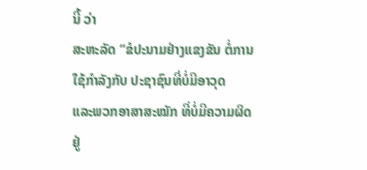ນີ້ ວ່າ
ສະຫະລັດ “ຂໍປະນາມຢ່າງແຂງຂັນ ຕໍ່ການໃຊ້ກຳລັງກັບ ປະຊາຊົນທີ່ບໍ່ມີອາວຸດ
ແລະພວກອາສາສະໝັກ ທີ່ບໍ່ມີຄວາມຜິດ ຢູ່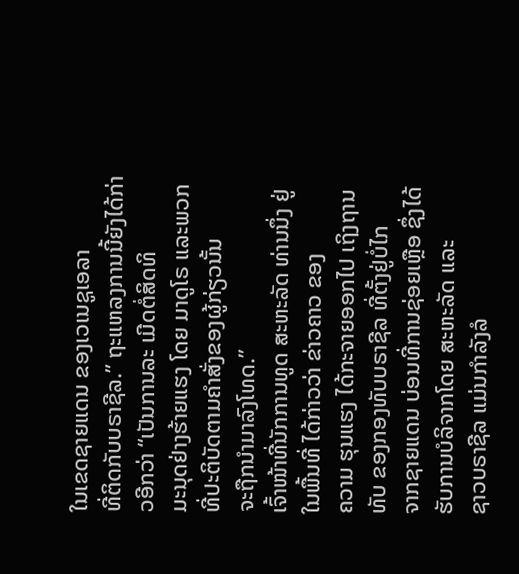ໃນເຂດຊາຍແດນ ຂອງເວເນຊູເອລາ
ທີ່ຕິດກັບບຣາຊີລ.” ຖະແຫລງການນີ້ຍັງໄດ້ກ່າວອີກວ່າ “ເປັນການລະ ເມີດຕໍ່ສິດທິ
ມະນຸດຢ່າງຮ້າຍແຮງ ໂດຍ ມາດູໂຣ ແລະພວກທີ່ປະຕິບັດຕາມຄຳສັ່ງຂອງຜູ້ກ່ຽວນັ້ນ
ຈະຖືກນຳມາລົງໂທດ.”
ເຈົ້າໜ້າທີ່ນັກການທູດ ສະຫະລັດ ທ່ານນຶ່ງ ຢູ່ໃນພື້ນທີ່ ໄດ້ກ່າວວ່າ ຂ່າວຄາວ ຂອງ
ຄວາມ ຮຸນແຮງ ໄດ້ກະຈາຍອອກໄປ ເຖິງຖານທັບ ຂອງກອງທັບບຣາຊີລ ທີ່ຕັ້ງຢູ່ບໍ່ໄກ
ຈາກຊາຍແດນ ບ່ອນທີ່ການຊ່ອຍເຫຼືອ ຊຶ່ງໄດ້ຮັບການບໍລິຈາກໂດຍ ສະຫະລັດ ແລະ
ຊາວບຣາຊີລ ແມ່ນກຳລັງລໍ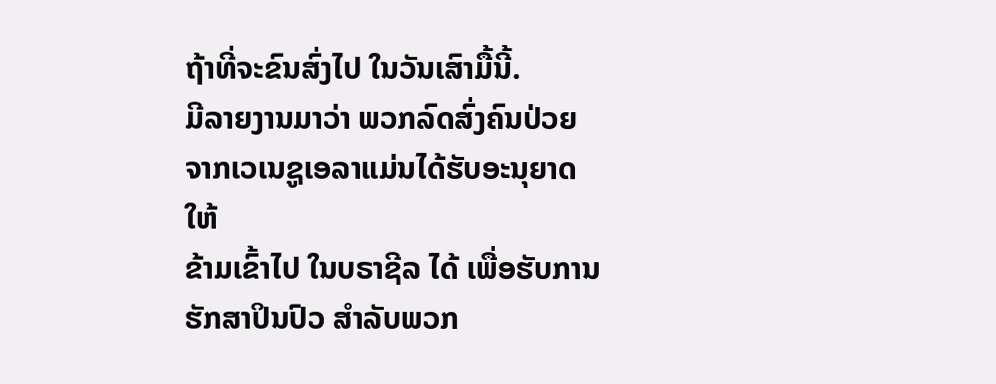ຖ້າທີ່ຈະຂົນສົ່ງໄປ ໃນວັນເສົາມື້ນີ້.
ມີລາຍງານມາວ່າ ພວກລົດສົ່ງຄົນປ່ວຍຈາກເວເນຊູເອລາແມ່ນໄດ້ຮັບອະນຸຍາດໃຫ້
ຂ້າມເຂົ້າໄປ ໃນບຣາຊີລ ໄດ້ ເພື່ອຮັບການຮັກສາປິນປົວ ສຳລັບພວກ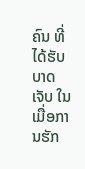ຄົນ ທີ່ໄດ້ຮັບ
ບາດເຈັບ ໃນເມື່ອການຮັກ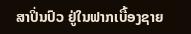ສາປິ່ນປົວ ຢູ່ໃນຟາກເບື້ອງຊາຍ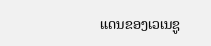ແດນຂອງເວເນຊູ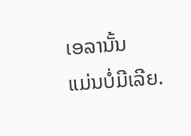ເອລານັ້ນ
ແມ່ນບໍ່ມີເລີຍ.